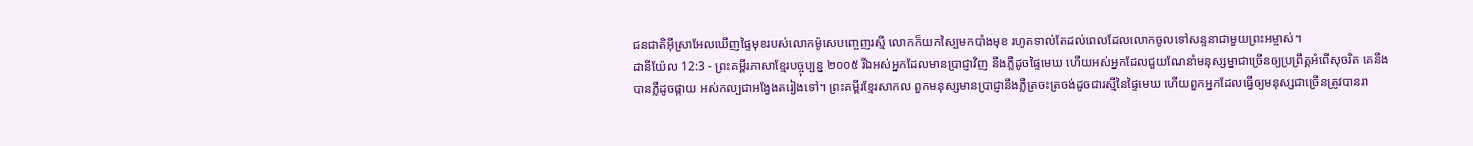ជនជាតិអ៊ីស្រាអែលឃើញផ្ទៃមុខរបស់លោកម៉ូសេបញ្ចេញរស្មី លោកក៏យកស្បៃមកបាំងមុខ រហូតទាល់តែដល់ពេលដែលលោកចូលទៅសន្ទនាជាមួយព្រះអម្ចាស់។
ដានីយ៉ែល 12:3 - ព្រះគម្ពីរភាសាខ្មែរបច្ចុប្បន្ន ២០០៥ រីឯអស់អ្នកដែលមានប្រាជ្ញាវិញ នឹងភ្លឺដូចផ្ទៃមេឃ ហើយអស់អ្នកដែលជួយណែនាំមនុស្សម្នាជាច្រើនឲ្យប្រព្រឹត្តអំពើសុចរិត គេនឹងបានភ្លឺដូចផ្កាយ អស់កល្បជាអង្វែងតរៀងទៅ។ ព្រះគម្ពីរខ្មែរសាកល ពួកមនុស្សមានប្រាជ្ញានឹងភ្លឺត្រចះត្រចង់ដូចជារស្មីនៃផ្ទៃមេឃ ហើយពួកអ្នកដែលធ្វើឲ្យមនុស្សជាច្រើនត្រូវបានរា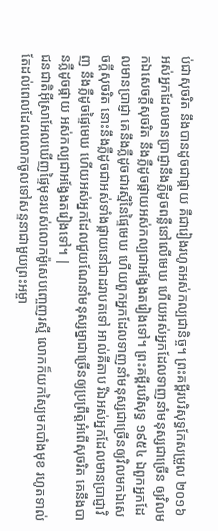ប់ជាសុចរិត នឹងបានដូចជាផ្កាយ គឺជារៀងរហូតអស់កល្បជានិច្ច។ ព្រះគម្ពីរបរិសុទ្ធកែសម្រួល ២០១៦ អស់អ្នកដែលមានប្រាជ្ញានឹងភ្លឺដូចពន្លឺនៅលើមេឃ ហើយអស់អ្នកដែលទាញនាំមនុស្សជាច្រើន ឲ្យវិលមកឯសេចក្ដីសុចរិត នឹងភ្លឺដូចផ្កាយអស់កល្បជាអង្វែងតរៀងទៅ។ ព្រះគម្ពីរបរិសុទ្ធ ១៩៥៤ ឯពួកអ្នកដែលមានប្រាជ្ញា គេនឹងភ្លឺដូចជារស្មីនៃផ្ទៃមេឃ ហើយពួកអ្នកដែលទាញនាំមនុស្សជាច្រើនឲ្យវិលមកឯសេចក្ដីសុចរិត នោះនឹងភ្លឺដូចជាអស់ទាំងផ្កាយនៅជាដរាបតទៅ អាល់គីតាប រីឯអស់អ្នកដែលមានប្រាជ្ញាវិញ នឹងភ្លឺដូចផ្ទៃមេឃ ហើយអស់អ្នកដែលជួយណែនាំមនុស្សម្នាជាច្រើនឲ្យប្រព្រឹត្តអំពើសុចរិត គេនឹងបានភ្លឺដូចផ្កាយ អស់កល្បជាអង្វែងតរៀងទៅ។ |
ជនជាតិអ៊ីស្រាអែលឃើញផ្ទៃមុខរបស់លោកម៉ូសេបញ្ចេញរស្មី លោកក៏យកស្បៃមកបាំងមុខ រហូតទាល់តែដល់ពេលដែលលោកចូលទៅសន្ទនាជាមួយព្រះអម្ចា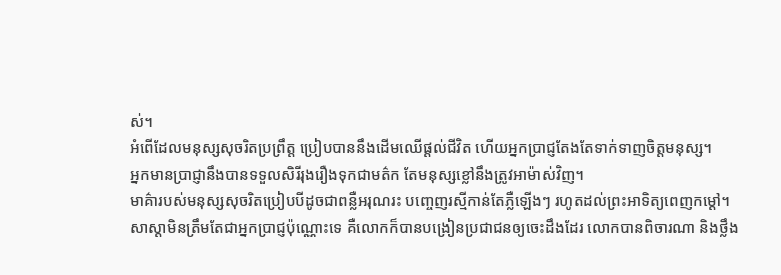ស់។
អំពើដែលមនុស្សសុចរិតប្រព្រឹត្ត ប្រៀបបាននឹងដើមឈើផ្ដល់ជីវិត ហើយអ្នកប្រាជ្ញតែងតែទាក់ទាញចិត្តមនុស្ស។
អ្នកមានប្រាជ្ញានឹងបានទទួលសិរីរុងរឿងទុកជាមត៌ក តែមនុស្សខ្លៅនឹងត្រូវអាម៉ាស់វិញ។
មាគ៌ារបស់មនុស្សសុចរិតប្រៀបបីដូចជាពន្លឺអរុណរះ បញ្ចេញរស្មីកាន់តែភ្លឺឡើងៗ រហូតដល់ព្រះអាទិត្យពេញកម្ដៅ។
សាស្ដាមិនត្រឹមតែជាអ្នកប្រាជ្ញប៉ុណ្ណោះទេ គឺលោកក៏បានបង្រៀនប្រជាជនឲ្យចេះដឹងដែរ លោកបានពិចារណា និងថ្លឹង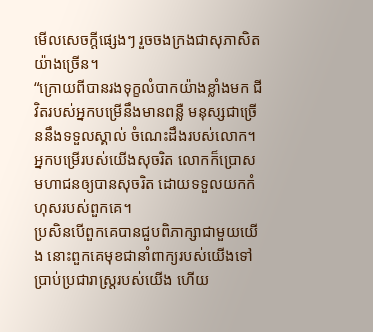មើលសេចក្ដីផ្សេងៗ រួចចងក្រងជាសុភាសិតយ៉ាងច្រើន។
“ក្រោយពីបានរងទុក្ខលំបាកយ៉ាងខ្លាំងមក ជីវិតរបស់អ្នកបម្រើនឹងមានពន្លឺ មនុស្សជាច្រើននឹងទទួលស្គាល់ ចំណេះដឹងរបស់លោក។ អ្នកបម្រើរបស់យើងសុចរិត លោកក៏ប្រោសមហាជនឲ្យបានសុចរិត ដោយទទួលយកកំហុសរបស់ពួកគេ។
ប្រសិនបើពួកគេបានជួបពិភាក្សាជាមួយយើង នោះពួកគេមុខជានាំពាក្យរបស់យើងទៅ ប្រាប់ប្រជារាស្ត្ររបស់យើង ហើយ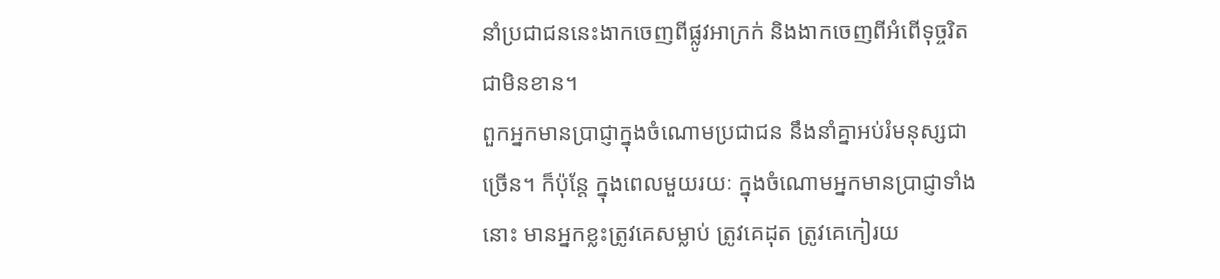នាំប្រជាជននេះងាកចេញពីផ្លូវអាក្រក់ និងងាកចេញពីអំពើទុច្ចរិតជាមិនខាន។
ពួកអ្នកមានប្រាជ្ញាក្នុងចំណោមប្រជាជន នឹងនាំគ្នាអប់រំមនុស្សជាច្រើន។ ក៏ប៉ុន្តែ ក្នុងពេលមួយរយៈ ក្នុងចំណោមអ្នកមានប្រាជ្ញាទាំងនោះ មានអ្នកខ្លះត្រូវគេសម្លាប់ ត្រូវគេដុត ត្រូវគេកៀរយ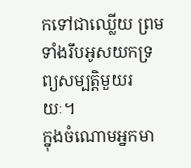កទៅជាឈ្លើយ ព្រមទាំងរឹបអូសយកទ្រព្យសម្បត្តិមួយរយៈ។
ក្នុងចំណោមអ្នកមា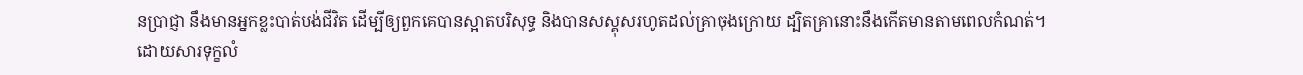នប្រាជ្ញា នឹងមានអ្នកខ្លះបាត់បង់ជីវិត ដើម្បីឲ្យពួកគេបានស្អាតបរិសុទ្ធ និងបានសស្គុសរហូតដល់គ្រាចុងក្រោយ ដ្បិតគ្រានោះនឹងកើតមានតាមពេលកំណត់។
ដោយសារទុក្ខលំ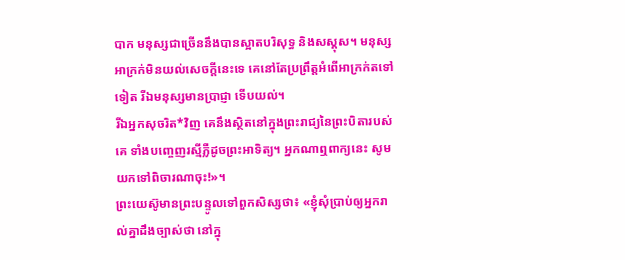បាក មនុស្សជាច្រើននឹងបានស្អាតបរិសុទ្ធ និងសស្គុស។ មនុស្សអាក្រក់មិនយល់សេចក្ដីនេះទេ គេនៅតែប្រព្រឹត្តអំពើអាក្រក់តទៅទៀត រីឯមនុស្សមានប្រាជ្ញា ទើបយល់។
រីឯអ្នកសុចរិត*វិញ គេនឹងស្ថិតនៅក្នុងព្រះរាជ្យនៃព្រះបិតារបស់គេ ទាំងបញ្ចេញរស្មីភ្លឺដូចព្រះអាទិត្យ។ អ្នកណាឮពាក្យនេះ សូមយកទៅពិចារណាចុះ!»។
ព្រះយេស៊ូមានព្រះបន្ទូលទៅពួកសិស្សថា៖ «ខ្ញុំសុំប្រាប់ឲ្យអ្នករាល់គ្នាដឹងច្បាស់ថា នៅក្នុ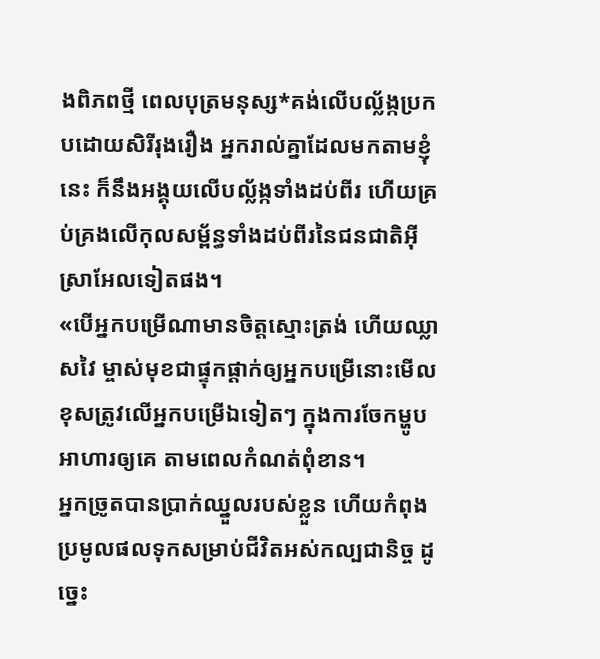ងពិភពថ្មី ពេលបុត្រមនុស្ស*គង់លើបល្ល័ង្កប្រកបដោយសិរីរុងរឿង អ្នករាល់គ្នាដែលមកតាមខ្ញុំនេះ ក៏នឹងអង្គុយលើបល្ល័ង្កទាំងដប់ពីរ ហើយគ្រប់គ្រងលើកុលសម្ព័ន្ធទាំងដប់ពីរនៃជនជាតិអ៊ីស្រាអែលទៀតផង។
«បើអ្នកបម្រើណាមានចិត្តស្មោះត្រង់ ហើយឈ្លាសវៃ ម្ចាស់មុខជាផ្ទុកផ្ដាក់ឲ្យអ្នកបម្រើនោះមើលខុសត្រូវលើអ្នកបម្រើឯទៀតៗ ក្នុងការចែកម្ហូបអាហារឲ្យគេ តាមពេលកំណត់ពុំខាន។
អ្នកច្រូតបានប្រាក់ឈ្នួលរបស់ខ្លួន ហើយកំពុងប្រមូលផលទុកសម្រាប់ជីវិតអស់កល្បជានិច្ច ដូច្នេះ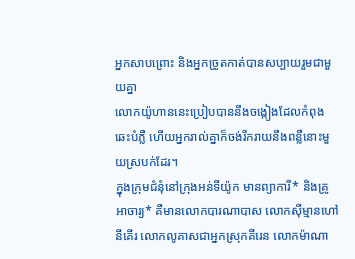អ្នកសាបព្រោះ និងអ្នកច្រូតកាត់បានសប្បាយរួមជាមួយគ្នា
លោកយ៉ូហាននេះប្រៀបបាននឹងចង្កៀងដែលកំពុងឆេះបំភ្លឺ ហើយអ្នករាល់គ្នាក៏ចង់រីករាយនឹងពន្លឺនោះមួយស្របក់ដែរ។
ក្នុងក្រុមជំនុំនៅក្រុងអន់ទីយ៉ូក មានព្យាការី* និងគ្រូអាចារ្យ* គឺមានលោកបារណាបាស លោកស៊ីម្មានហៅនីគើរ លោកលូគាសជាអ្នកស្រុកគីរេន លោកម៉ាណា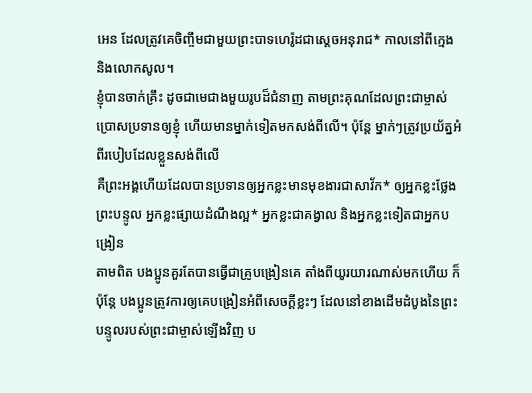អេន ដែលត្រូវគេចិញ្ចឹមជាមួយព្រះបាទហេរ៉ូដជាស្ដេចអនុរាជ* កាលនៅពីក្មេង និងលោកសូល។
ខ្ញុំបានចាក់គ្រឹះ ដូចជាមេជាងមួយរូបដ៏ជំនាញ តាមព្រះគុណដែលព្រះជាម្ចាស់ប្រោសប្រទានឲ្យខ្ញុំ ហើយមានម្នាក់ទៀតមកសង់ពីលើ។ ប៉ុន្តែ ម្នាក់ៗត្រូវប្រយ័ត្នអំពីរបៀបដែលខ្លួនសង់ពីលើ
គឺព្រះអង្គហើយដែលបានប្រទានឲ្យអ្នកខ្លះមានមុខងារជាសាវ័ក* ឲ្យអ្នកខ្លះថ្លែងព្រះបន្ទូល អ្នកខ្លះផ្សាយដំណឹងល្អ* អ្នកខ្លះជាគង្វាល និងអ្នកខ្លះទៀតជាអ្នកបង្រៀន
តាមពិត បងប្អូនគួរតែបានធ្វើជាគ្រូបង្រៀនគេ តាំងពីយូរយារណាស់មកហើយ ក៏ប៉ុន្តែ បងប្អូនត្រូវការឲ្យគេបង្រៀនអំពីសេចក្ដីខ្លះៗ ដែលនៅខាងដើមដំបូងនៃព្រះបន្ទូលរបស់ព្រះជាម្ចាស់ឡើងវិញ ប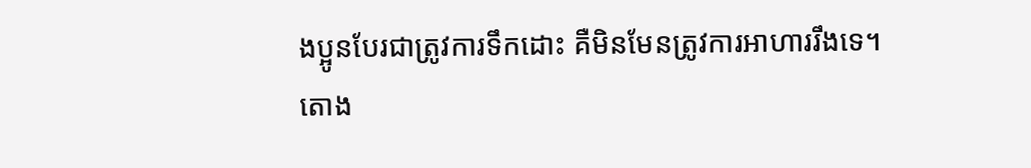ងប្អូនបែរជាត្រូវការទឹកដោះ គឺមិនមែនត្រូវការអាហាររឹងទេ។
តោង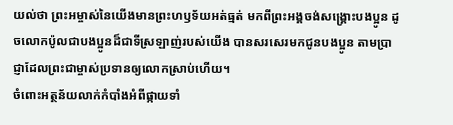យល់ថា ព្រះអម្ចាស់នៃយើងមានព្រះហឫទ័យអត់ធ្មត់ មកពីព្រះអង្គចង់សង្គ្រោះបងប្អូន ដូចលោកប៉ូលជាបងប្អូនដ៏ជាទីស្រឡាញ់របស់យើង បានសរសេរមកជូនបងប្អូន តាមប្រាជ្ញាដែលព្រះជាម្ចាស់ប្រទានឲ្យលោកស្រាប់ហើយ។
ចំពោះអត្ថន័យលាក់កំបាំងអំពីផ្កាយទាំ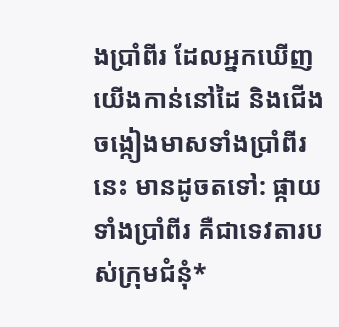ងប្រាំពីរ ដែលអ្នកឃើញយើងកាន់នៅដៃ និងជើងចង្កៀងមាសទាំងប្រាំពីរនេះ មានដូចតទៅ: ផ្កាយទាំងប្រាំពីរ គឺជាទេវតារបស់ក្រុមជំនុំ*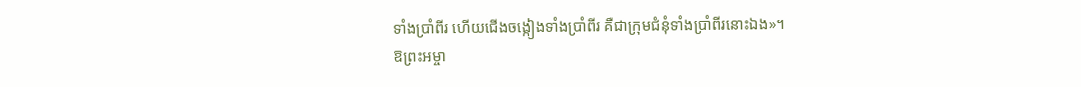ទាំងប្រាំពីរ ហើយជើងចង្កៀងទាំងប្រាំពីរ គឺជាក្រុមជំនុំទាំងប្រាំពីរនោះឯង»។
ឱព្រះអម្ចា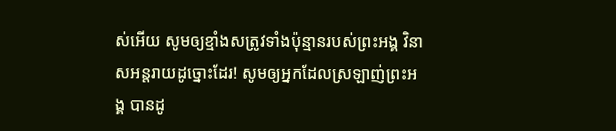ស់អើយ សូមឲ្យខ្មាំងសត្រូវទាំងប៉ុន្មានរបស់ព្រះអង្គ វិនាសអន្តរាយដូច្នោះដែរ! សូមឲ្យអ្នកដែលស្រឡាញ់ព្រះអង្គ បានដូ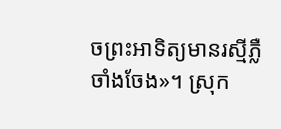ចព្រះអាទិត្យមានរស្មីភ្លឺចាំងចែង»។ ស្រុក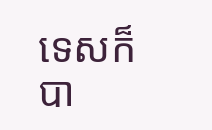ទេសក៏បា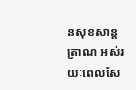នសុខសាន្តត្រាណ អស់រយៈពេលសែ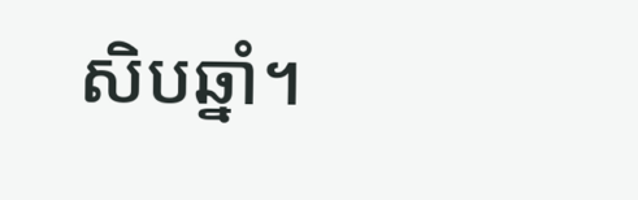សិបឆ្នាំ។